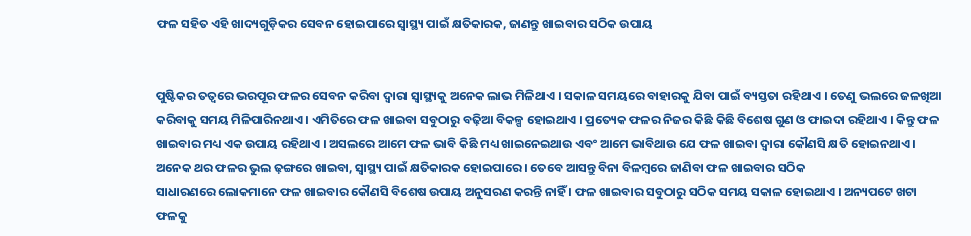ଫଳ ସହିତ ଏହି ଖାଦ୍ୟଗୁଡ଼ିକର ସେବନ ହୋଇପାରେ ସ୍ୱାସ୍ଥ୍ୟ ପାଇଁ କ୍ଷତିକାରକ, ଜାଣନ୍ତୁ ଖାଇବାର ସଠିକ ଉପାୟ


ପୁଷ୍ଟିକର ତତ୍ୱରେ ଭରପୂର ଫଳର ସେବନ କରିବା ଦ୍ୱାରା ସ୍ୱାସ୍ଥ୍ୟକୁ ଅନେକ ଲାଭ ମିଳିଥାଏ । ସକାଳ ସମୟରେ ବାହାରକୁ ଯିବା ପାଇଁ ବ୍ୟସ୍ତତା ରହିଥାଏ । ତେଣୁ ଭଲରେ ଜଳଖିଆ କରିବାକୁ ସମୟ ମିଳିପାରିନଥାଏ । ଏମିତିରେ ଫଳ ଖାଇବା ସବୁଠାରୁ ବଢ଼ିଆ ବିକଳ୍ପ ହୋଇଥାଏ । ପ୍ରତ୍ୟେକ ଫଳର ନିଜର କିଛି କିଛି ବିଶେଷ ଗୁଣ ଓ ଫାଇଦା ରହିଥାଏ । କିନ୍ତୁ ଫଳ ଖାଇବାର ମଧ୍ୟ ଏକ ଉପାୟ ରହିଥାଏ । ଅସଲରେ ଆମେ ଫଳ ଭାବି କିଛି ମଧ୍ୟ ଖାଇନେଇଥାଉ ଏବଂ ଆମେ ଭାବିଥାଉ ଯେ ଫଳ ଖାଇବା ଦ୍ୱାରା କୌଣସି କ୍ଷତି ହୋଇନଥାଏ । ଅନେକ ଥର ଫଳର ଭୁଲ ଢ଼ଙ୍ଗରେ ଖାଇବା, ସ୍ୱାସ୍ଥ୍ୟ ପାଇଁ କ୍ଷତିକାରକ ହୋଇପାରେ । ତେବେ ଆସନ୍ତୁ ବିନା ବିଳମ୍ବରେ ଜାଣିବା ଫଳ ଖାଇବାର ସଠିକ
ସାଧାରଣରେ ଲୋକମାନେ ଫଳ ଖାଇବାର କୌଣସି ବିଶେଷ ଉପାୟ ଅନୁସରଣ କରନ୍ତି ନାହିଁ । ଫଳ ଖାଇବାର ସବୁଠାରୁ ସଠିକ ସମୟ ସକାଳ ହୋଇଥାଏ । ଅନ୍ୟପଟେ ଖଟା ଫଳକୁ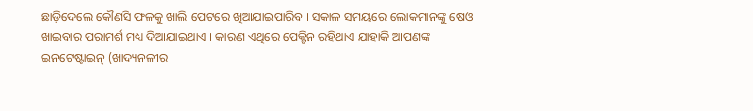ଛାଡ଼ିଦେଲେ କୌଣସି ଫଳକୁ ଖାଲି ପେଟରେ ଖିଆଯାଇପାରିବ । ସକାଳ ସମୟରେ ଲୋକମାନଙ୍କୁ ଷେଓ ଖାଇବାର ପରାମର୍ଶ ମଧ୍ୟ ଦିଆଯାଇଥାଏ । କାରଣ ଏଥିରେ ପେକ୍ଟିନ ରହିଥାଏ ଯାହାକି ଆପଣଙ୍କ ଇନଟେଷ୍ଟାଇନ୍ (ଖାଦ୍ୟନଳୀର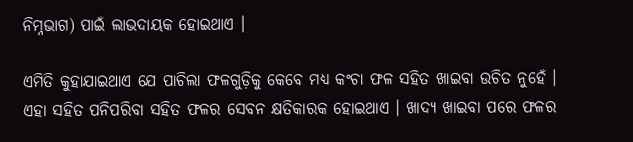ନିମ୍ନଭାଗ) ପାଇଁ ଲାଭଦାୟକ ହୋଇଥାଏ ।

ଏମିତି କୁହାଯାଇଥାଏ ଯେ ପାଚିଲା ଫଳଗୁଡ଼ିକୁ କେବେ ମଧ୍ୟ କଂଚା ଫଳ ସହିତ ଖାଇବା ଉଚିତ ନୁହେଁ । ଏହା ସହିତ ପନିପରିବା ସହିତ ଫଳର ସେବନ କ୍ଷତିକାରକ ହୋଇଥାଏ । ଖାଦ୍ୟ ଖାଇବା ପରେ ଫଳର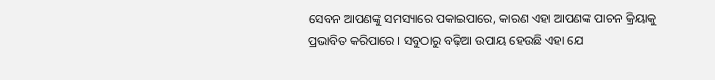ସେବନ ଆପଣଙ୍କୁ ସମସ୍ୟାରେ ପକାଇପାରେ, କାରଣ ଏହା ଆପଣଙ୍କ ପାଚନ କ୍ରିୟାକୁ ପ୍ରଭାବିତ କରିପାରେ । ସବୁଠାରୁ ବଢ଼ିଆ ଉପାୟ ହେଉଛି ଏହା ଯେ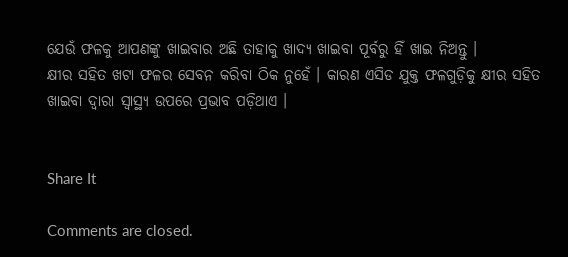ଯେଉଁ ଫଳକୁ ଆପଣଙ୍କୁ ଖାଇବାର ଅଛି ତାହାକୁ ଖାଦ୍ୟ ଖାଇବା ପୂର୍ବରୁ ହିଁ ଖାଇ ନିଅନ୍ତୁ ।
କ୍ଷୀର ସହିତ ଖଟା ଫଳର ସେବନ କରିବା ଠିକ ନୁହେଁ । କାରଣ ଏସିଡ ଯୁକ୍ତ ଫଳଗୁଡ଼ିକୁ କ୍ଷୀର ସହିତ ଖାଇବା ଦ୍ୱାରା ସ୍ୱାସ୍ଥ୍ୟ ଉପରେ ପ୍ରଭାବ ପଡ଼ିଥାଏ ।


Share It

Comments are closed.